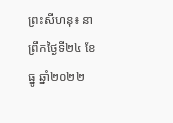ព្រះសីហនុ៖ នាព្រឹកថ្ងៃទី២៤ ខែធ្នូ ឆ្នាំ២០២២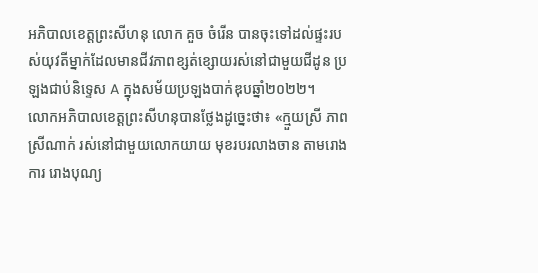អភិបាលខេត្តព្រះសីហនុ លោក គួច ចំរើន បានចុះទៅដល់ផ្ទះរបស់យុវតីម្នាក់ដែលមានជីវភាពខ្សត់ខ្សោយរស់នៅជាមួយជីដូន ប្រឡងជាប់និទ្ទេស A ក្នុងសម័យប្រឡងបាក់ឌុបឆ្នាំ២០២២។
លោកអភិបាលខេត្តព្រះសីហនុបានថ្លែងដូច្នេះថា៖ «ក្មួយស្រី ភាព ស្រីណាក់ រស់នៅជាមួយលោកយាយ មុខរបរលាងចាន តាមរោងការ រោងបុណ្យ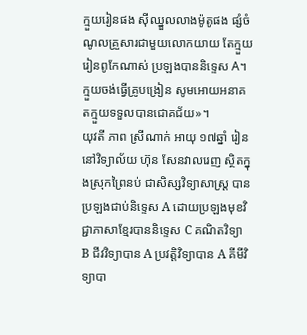ក្មួយរៀនផង ស៊ីឈ្នួលលាងម៉ូតូផង ផ្សំចំណូលគ្រួសារជាមួយលោកយាយ តែក្មួយរៀនពូកែណាស់ ប្រឡងបាននិទ្ទេស A។ ក្មួយចង់ធ្វើគ្រូបង្រៀន សូមអោយអនាគតក្មួយទទួលបានជោគជ័យ»។
យុវតី ភាព ស្រីណាក់ អាយុ ១៧ឆ្នាំ រៀននៅវិទ្យាល័យ ហ៊ុន សែនវាលរេញ ស្ថិតក្នុងស្រុកព្រៃនប់ ជាសិស្សវិទ្យាសាស្ត្រ បានប្រឡងជាប់និទ្ទេស A ដោយប្រឡងមុខវិជ្ជាភាសាខ្មែរបាននិទ្ទេស C គណិតវិទ្យា B ជីវវិទ្យាបាន A ប្រវតិ្តវិទ្យាបាន A គីមីវិទ្យាបា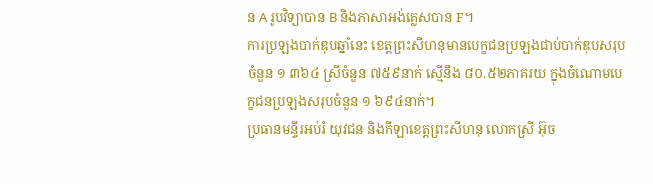ន A រូបវិទ្យាបាន B និងភាសាអង់គ្លេសបាន F។
ការប្រឡងបាក់ឌុបឆ្នាំនេះ ខេត្តព្រះសីហនុមានបេក្ខជនប្រឡងជាប់បាក់ឌុបសរុបចំនួន ១ ៣៦៤ ស្រីចំនួន ៧៥៩នាក់ ស្មើនឹង ៨០.៥២ភាគរយ ក្នុងចំណោមបេក្ខជនប្រឡងសរុបចំនួន ១ ៦៩៤នាក់។
ប្រធានមន្ទីរអប់រំ យុវជន និងកីឡាខេត្តព្រះសីហនុ លោកស្រី អ៊ុច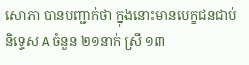សោភា បានបញ្ជាក់ថា ក្នុងនោះមានបេក្ខជនជាប់និទ្ទេស A ចំនួន ២១នាក់ ស្រី ១៣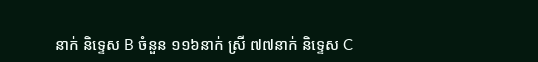នាក់ និទ្ទេស B ចំនួន ១១៦នាក់ ស្រី ៧៧នាក់ និទ្ទេស C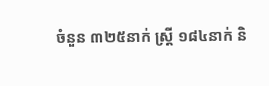ចំនួន ៣២៥នាក់ ស្តី្រ ១៨៤នាក់ និ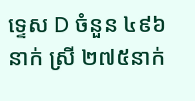ទ្ទេស D ចំនួន ៤៩៦នាក់ ស្រី ២៧៥នាក់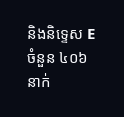និងនិទ្ទេស E ចំនួន ៤០៦នាក់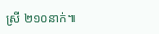ស្រី ២១០នាក់៕